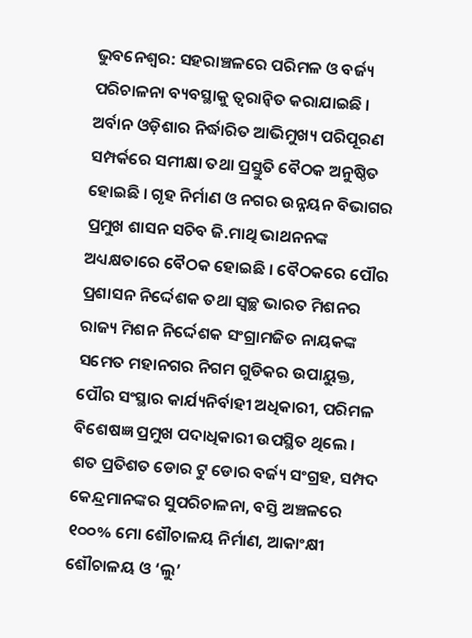ଭୁବନେଶ୍ବର: ସହରାଞ୍ଚଳରେ ପରିମଳ ଓ ବର୍ଜ୍ୟ ପରିଚାଳନା ବ୍ୟବସ୍ଥାକୁ ତ୍ଵରାନ୍ୱିତ କରାଯାଇଛି । ଅର୍ବାନ ଓଡ଼ିଶାର ନିର୍ଦ୍ଧାରିତ ଆଭିମୁଖ୍ୟ ପରିପୂରଣ ସମ୍ପର୍କରେ ସମୀକ୍ଷା ତଥା ପ୍ରସ୍ତୁତି ବୈଠକ ଅନୁଷ୍ଠିତ ହୋଇଛି । ଗୃହ ନିର୍ମାଣ ଓ ନଗର ଉନ୍ନୟନ ବିଭାଗର ପ୍ରମୁଖ ଶାସନ ସଚିବ ଜି.ମାଥି ଭାଥନନଙ୍କ ଅଧ୍ୟକ୍ଷତାରେ ବୈଠକ ହୋଇଛି । ବୈଠକରେ ପୌର ପ୍ରଶାସନ ନିର୍ଦ୍ଦେଶକ ତଥା ସ୍ଵଚ୍ଛ ଭାରତ ମିଶନର ରାଜ୍ୟ ମିଶନ ନିର୍ଦ୍ଦେଶକ ସଂଗ୍ରାମଜିତ ନାୟକଙ୍କ ସମେତ ମହାନଗର ନିଗମ ଗୁଡିକର ଉପାୟୁକ୍ତ, ପୌର ସଂସ୍ଥାର କାର୍ଯ୍ୟନିର୍ବାହୀ ଅଧିକାରୀ, ପରିମଳ ବିଶେଷଜ୍ଞ ପ୍ରମୁଖ ପଦାଧିକାରୀ ଉପସ୍ଥିତ ଥିଲେ ।
ଶତ ପ୍ରତିଶତ ଡୋର ଟୁ ଡୋର ବର୍ଜ୍ୟ ସଂଗ୍ରହ, ସମ୍ପଦ କେନ୍ଦ୍ରମାନଙ୍କର ସୁପରିଚାଳନା, ବସ୍ତି ଅଞ୍ଚଳରେ ୧୦୦% ମୋ ଶୌଚାଳୟ ନିର୍ମାଣ, ଆକାଂକ୍ଷୀ ଶୌଚାଳୟ ଓ ‘ଲୁ’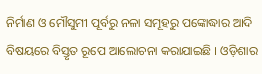ନିର୍ମାଣ ଓ ମୌସୁମୀ ପୂର୍ବରୁ ନଳା ସମୂହରୁ ପଙ୍କୋଦ୍ଧାର ଆଦି ବିଷୟରେ ବିସ୍ତୃତ ରୂପେ ଆଲୋଚନା କରାଯାଇଛି । ଓଡ଼ିଶାର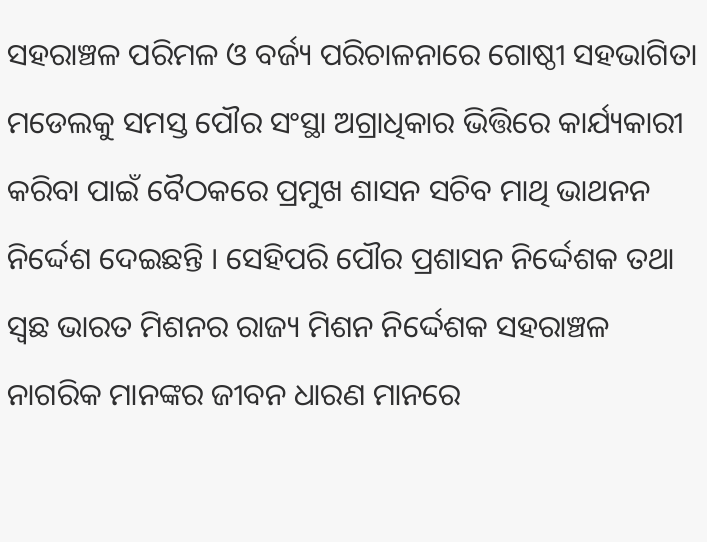ସହରାଞ୍ଚଳ ପରିମଳ ଓ ବର୍ଜ୍ୟ ପରିଚାଳନାରେ ଗୋଷ୍ଠୀ ସହଭାଗିତା ମଡେଲକୁ ସମସ୍ତ ପୌର ସଂସ୍ଥା ଅଗ୍ରାଧିକାର ଭିତ୍ତିରେ କାର୍ଯ୍ୟକାରୀ କରିବା ପାଇଁ ବୈଠକରେ ପ୍ରମୁଖ ଶାସନ ସଚିବ ମାଥି ଭାଥନନ ନିର୍ଦ୍ଦେଶ ଦେଇଛନ୍ତି । ସେହିପରି ପୌର ପ୍ରଶାସନ ନିର୍ଦ୍ଦେଶକ ତଥା ସ୍ଵଛ ଭାରତ ମିଶନର ରାଜ୍ୟ ମିଶନ ନିର୍ଦ୍ଦେଶକ ସହରାଞ୍ଚଳ ନାଗରିକ ମାନଙ୍କର ଜୀବନ ଧାରଣ ମାନରେ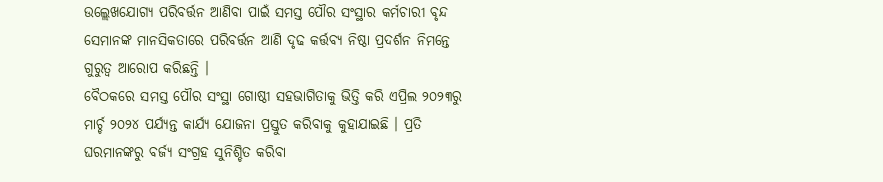ଉଲ୍ଲେଖଯୋଗ୍ୟ ପରିବର୍ତ୍ତନ ଆଣିବା ପାଇଁ ସମସ୍ତ ପୌର ସଂସ୍ଥାର କର୍ମଚାରୀ ବୃନ୍ଦ ସେମାନଙ୍କ ମାନସିକତାରେ ପରିବର୍ତ୍ତନ ଆଣି ଦୃଢ କର୍ତ୍ତବ୍ୟ ନିଷ୍ଠା ପ୍ରଦର୍ଶନ ନିମନ୍ତେ ଗୁରୁତ୍ଵ ଆରୋପ କରିଛନ୍ତି ।
ବୈଠକରେ ସମସ୍ତ ପୌର ସଂସ୍ଥା ଗୋଷ୍ଠୀ ସହଭାଗିତାକୁ ଭିତ୍ତି କରି ଏପ୍ରିଲ ୨୦୨୩ରୁ ମାର୍ଚ୍ଚ ୨୦୨୪ ପର୍ଯ୍ୟନ୍ତ କାର୍ଯ୍ୟ ଯୋଜନା ପ୍ରସ୍ତୁତ କରିବାକୁ କୁହାଯାଇଛି । ପ୍ରତି ଘରମାନଙ୍କରୁ ବର୍ଜ୍ୟ ସଂଗ୍ରହ ସୁନିଶ୍ଚିତ କରିବା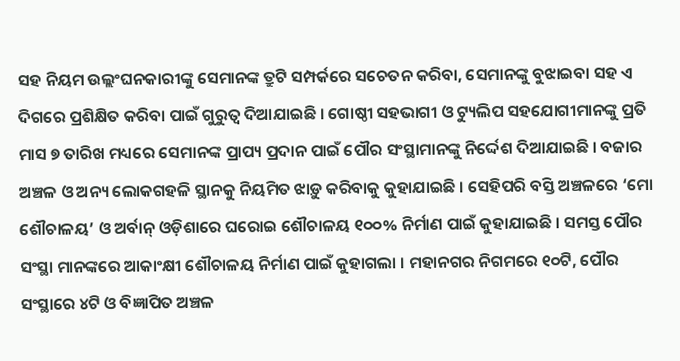ସହ ନିୟମ ଉଲ୍ଲଂଘନକାରୀଙ୍କୁ ସେମାନଙ୍କ ତ୍ରୁଟି ସମ୍ପର୍କରେ ସଚେତନ କରିବା, ସେମାନଙ୍କୁ ବୁଝାଇବା ସହ ଏ ଦିଗରେ ପ୍ରଶିକ୍ଷିତ କରିବା ପାଇଁ ଗୁରୁତ୍ଵ ଦିଆଯାଇଛି । ଗୋଷ୍ଠୀ ସହଭାଗୀ ଓ ଟ୍ୟୁଲିପ ସହଯୋଗୀମାନଙ୍କୁ ପ୍ରତି ମାସ ୭ ତାରିଖ ମଧ୍ୟରେ ସେମାନଙ୍କ ପ୍ରାପ୍ୟ ପ୍ରଦାନ ପାଇଁ ପୌର ସଂସ୍ଥାମାନଙ୍କୁ ନିର୍ଦ୍ଦେଶ ଦିଆଯାଇଛି । ବଜାର ଅଞ୍ଚଳ ଓ ଅନ୍ୟ ଲୋକଗହଳି ସ୍ଥାନକୁ ନିୟମିତ ଝାଡ଼ୁ କରିବାକୁ କୁହାଯାଇଛି । ସେହିପରି ବସ୍ତି ଅଞ୍ଚଳରେ ‘ମୋ ଶୌଚାଳୟ’ ଓ ଅର୍ବାନ୍ ଓଡ଼ିଶାରେ ଘରୋଇ ଶୌଚାଳୟ ୧୦୦% ନିର୍ମାଣ ପାଇଁ କୁହାଯାଇଛି । ସମସ୍ତ ପୌର ସଂସ୍ଥା ମାନଙ୍କରେ ଆକାଂକ୍ଷୀ ଶୌଚାଳୟ ନିର୍ମାଣ ପାଇଁ କୁହାଗଲା । ମହାନଗର ନିଗମରେ ୧୦ଟି, ପୌର ସଂସ୍ଥାରେ ୪ଟି ଓ ବିଜ୍ଞାପିତ ଅଞ୍ଚଳ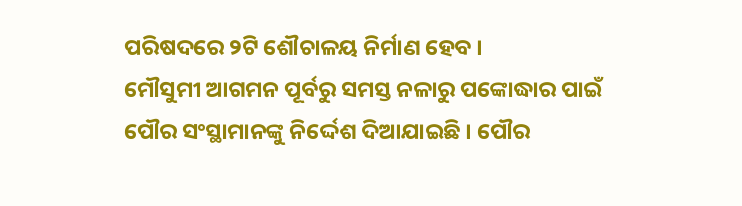ପରିଷଦରେ ୨ଟି ଶୌଚାଳୟ ନିର୍ମାଣ ହେବ ।
ମୌସୁମୀ ଆଗମନ ପୂର୍ବରୁ ସମସ୍ତ ନଳାରୁ ପଙ୍କୋଦ୍ଧାର ପାଇଁ ପୌର ସଂସ୍ଥାମାନଙ୍କୁ ନିର୍ଦ୍ଦେଶ ଦିଆଯାଇଛି । ପୌର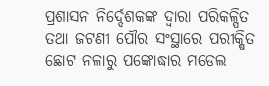ପ୍ରଶାସନ ନିର୍ଦ୍ଦେଶକଙ୍କ ଦ୍ଵାରା ପରିକଳ୍ପିତ ତଥା ଜଟଣୀ ପୌର ସଂସ୍ଥାରେ ପରୀକ୍ଷିତ ଛୋଟ ନଳାରୁ ପଙ୍କୋଦ୍ଧାର ମଡେଲ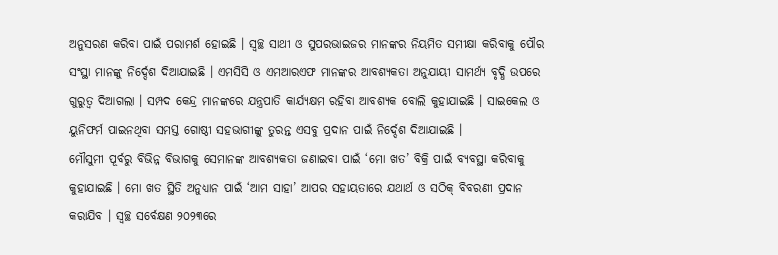ଅନୁସରଣ କରିବା ପାଇଁ ପରାମର୍ଶ ହୋଇଛି । ସ୍ୱଚ୍ଛ ସାଥୀ ଓ ସୁପରଭାଇଜର ମାନଙ୍କର ନିୟମିତ ସମୀକ୍ଷା କରିବାକୁ ପୌର ସଂସ୍ଥା ମାନଙ୍କୁ ନିର୍ଦ୍ଦେଶ ଦିଆଯାଇଛି । ଏମସିସି ଓ ଏମଆରଏଫ ମାନଙ୍କର ଆବଶ୍ୟକତା ଅନୁଯାୟୀ ସାମର୍ଥ୍ୟ ବୃଦ୍ଧି ଉପରେ ଗୁରୁତ୍ଵ ଦିଆଗଲା । ସମ୍ପଦ କେନ୍ଦ୍ର ମାନଙ୍କରେ ଯନ୍ତ୍ରପାତି କାର୍ଯ୍ୟକ୍ଷମ ରହିବା ଆବଶ୍ୟକ ବୋଲି କୁହାଯାଇଛି । ସାଇକେଲ ଓ ୟୁନିଫର୍ମ ପାଇନଥିବା ସମସ୍ତ ଗୋଷ୍ଠୀ ସହଭାଗୀଙ୍କୁ ତୁରନ୍ତ ଏସବୁ ପ୍ରଦାନ ପାଇଁ ନିର୍ଦ୍ଦେଶ ଦିଆଯାଇଛି ।
ମୌସୁମୀ ପୂର୍ବରୁ ବିଭିନ୍ନ ବିଭାଗକୁ ସେମାନଙ୍କ ଆବଶ୍ୟକତା ଜଣାଇବା ପାଇଁ ‘ମୋ ଖତ’ ବିକ୍ରି ପାଇଁ ବ୍ୟବସ୍ଥା କରିବାକୁ କୁହାଯାଇଛି । ମୋ ଖତ ସ୍ଥିତି ଅନୁଧ୍ୟାନ ପାଇଁ ‘ଆମ ସାହା’ ଆପର ସହାୟତାରେ ଯଥାର୍ଥ ଓ ସଠିକ୍ ବିବରଣୀ ପ୍ରଦାନ କରାଯିବ । ସ୍ଵଚ୍ଛ ସର୍ବେକ୍ଷଣ ୨୦୨୩ରେ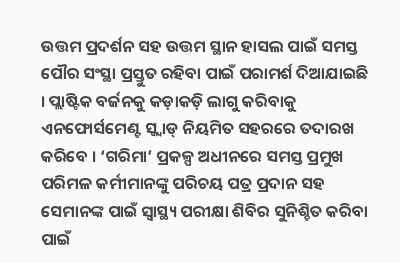ଉତ୍ତମ ପ୍ରଦର୍ଶନ ସହ ଉତ୍ତମ ସ୍ଥାନ ହାସଲ ପାଇଁ ସମସ୍ତ ପୌର ସଂସ୍ଥା ପ୍ରସ୍ତୁତ ରହିବା ପାଇଁ ପରାମର୍ଶ ଦିଆଯାଇଛି । ପ୍ଲାଷ୍ଟିକ ବର୍ଜନକୁ କଡ଼ାକଡ଼ି ଲାଗୁ କରିବାକୁ ଏନଫୋର୍ସମେଣ୍ଟ ସ୍କ୍ୱାଡ୍ ନିୟମିତ ସହରରେ ତଦାରଖ କରିବେ । ‘ଗରିମା’ ପ୍ରକଳ୍ପ ଅଧୀନରେ ସମସ୍ତ ପ୍ରମୁଖ ପରିମଳ କର୍ମୀମାନଙ୍କୁ ପରିଚୟ ପତ୍ର ପ୍ରଦାନ ସହ ସେମାନଙ୍କ ପାଇଁ ସ୍ଵାସ୍ଥ୍ୟ ପରୀକ୍ଷା ଶିବିର ସୁନିଶ୍ଚିତ କରିବା ପାଇଁ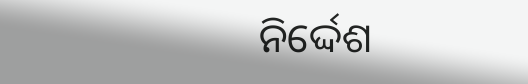ନିର୍ଦ୍ଦେଶ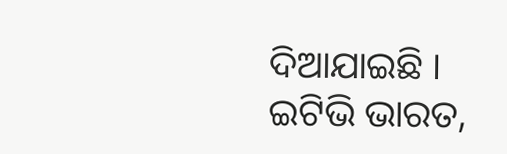ଦିଆଯାଇଛି ।
ଇଟିଭି ଭାରତ,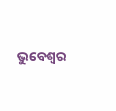ଭୁବେଶ୍ବର